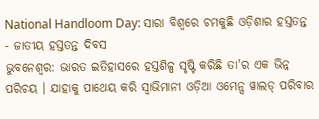National Handloom Day: ସାରା ବିଶ୍ବରେ ଚମକୁଛି ଓଡ଼ିଶାର ହସ୍ତତନ୍ତ - ଜାତୀୟ ହସ୍ତତନ୍ତ ଦିବସ
ଭୁବନେଶ୍ବର: ଭାରତ ଇତିହାସରେ ହସ୍ତଶିଳ୍ପ ସୃଷ୍ଟି କରିଛି ତା'ର ଏକ ଭିନ୍ନ ପରିଚୟ । ଯାହାକୁ ପାଥେୟ କରି ସ୍ଵାଭିମାନୀ ଓଡ଼ିଆ ଓମେନ୍ସ ୱାଲଡ୍ ପରିବାର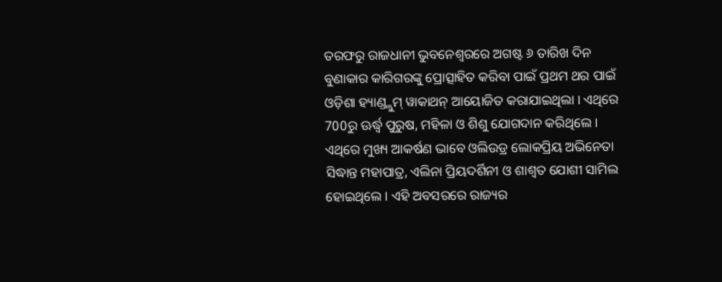ତରଫରୁ ରାଜଧାନୀ ଭୁବନେଶ୍ଵରରେ ଅଗଷ୍ଟ ୬ ତାରିଖ ଦିନ ବୁଣାକାର କାରିଗରଙ୍କୁ ପ୍ରୋତ୍ସାହିତ କରିବା ପାଇଁ ପ୍ରଥମ ଥର ପାଇଁ ଓଡ଼ିଶା ହ୍ୟାଣ୍ଡ୍ଲୁମ୍ ୱାକାଥନ୍ ଆୟୋଜିତ କରାଯାଇଥିଲା । ଏଥିରେ 700ରୁ ଊର୍ଦ୍ଧ୍ୱ ପୁରୁଷ, ମହିଳା ଓ ଶିଶୁ ଯୋଗଦାନ କରିଥିଲେ । ଏଥିରେ ମୁଖ୍ୟ ଆକର୍ଷଣ ଭାବେ ଓଲିଉଡ୍ର ଲୋକପ୍ରିୟ ଅଭିନେତା ସିଦ୍ଧାନ୍ତ ମହାପାତ୍ର, ଏଲିନା ପ୍ରିୟଦର୍ଶିନୀ ଓ ଶାଶ୍ୱତ ଯୋଶୀ ସାମିଲ ହୋଇଥିଲେ । ଏହି ଅବସରରେ ରାଜ୍ୟର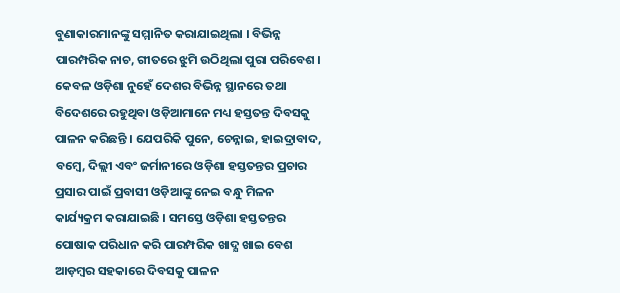ବୁଣାକାରମାନଙ୍କୁ ସମ୍ମାନିତ କରାଯାଇଥିଲା । ବିଭିନ୍ନ ପାରମ୍ପରିକ ନାଚ, ଗୀତରେ ଝୁମି ଉଠିଥିଲା ପୁରା ପରିବେଶ । କେବଳ ଓଡ଼ିଶା ନୁହେଁ ଦେଶର ବିଭିନ୍ନ ସ୍ଥାନରେ ତଥା ବିଦେଶରେ ରହୁଥିବା ଓଡ଼ିଆମାନେ ମଧ୍ୟ ହସ୍ତତନ୍ତ ଦିବସକୁ ପାଳନ କରିଛନ୍ତି । ଯେପରିକି ପୁନେ, ଚେନ୍ନାଇ, ହାଇଦ୍ରାବାଦ, ବମ୍ବେ, ଦିଲ୍ଲୀ ଏବଂ ଜର୍ମାନୀରେ ଓଡ଼ିଶା ହସ୍ତତନ୍ତର ପ୍ରଚାର ପ୍ରସାର ପାଇଁ ପ୍ରବାସୀ ଓଡ଼ିଆଙ୍କୁ ନେଇ ବନ୍ଧୁ ମିଳନ କାର୍ଯ୍ୟକ୍ରମ କରାଯାଇଛି । ସମସ୍ତେ ଓଡ଼ିଶା ହସ୍ତତନ୍ତର ପୋଷାକ ପରିଧାନ କରି ପାରମ୍ପରିକ ଖାଦ୍ଯ ଖାଇ ବେଶ ଆଡ଼ମ୍ବର ସହକାରେ ଦିବସକୁ ପାଳନ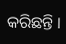କରିଛନ୍ତି ।